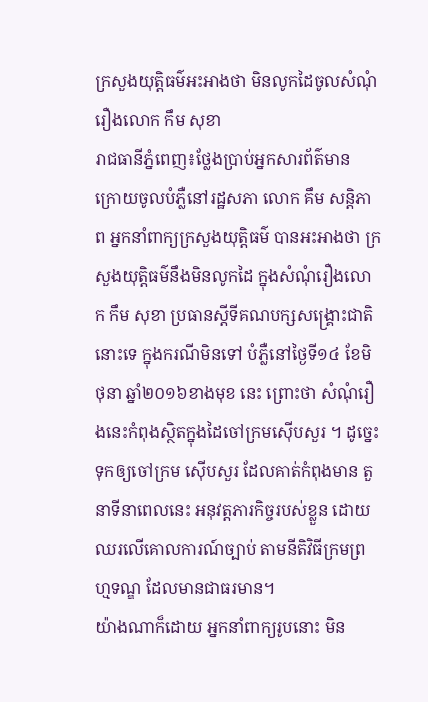ក្រសួងយុត្តិធម៌អះអាងថា មិនលូកដៃចូលសំណុំរឿងលោក កឹម សុខា
រាជធានីភ្នំពេញ៖ថ្លែងប្រាប់អ្នកសារព័ត៌មាន ក្រោយចូលបំភ្លឺនៅរដ្ឋសភា លោក គឹម សន្តិភាព អ្នកនាំពាក្យក្រសួងយុត្តិធម៌ បានអះអាងថា ក្រសួងយុត្តិធម៌នឹងមិនលូកដៃ ក្នុងសំណុំរឿងលោក កឹម សុខា ប្រធានស្តីទីគណបក្សសង្គ្រោះជាតិនោះទេ ក្នុងករណីមិនទៅ បំភ្លឺនៅថ្ងៃទី១៤ ខែមិថុនា ឆ្នាំ២០១៦ខាងមុខ នេះ ព្រោះថា សំណុំរឿងនេះកំពុងស្ថិតក្នុងដៃចៅក្រមស៊ើបសួរ ។ ដូច្នេះ ទុកឲ្យចៅក្រម ស៊ើបសួរ ដែលគាត់កំពុងមាន តួនាទីនាពេលនេះ អនុវត្តភារកិច្ចរបស់ខ្លួន ដោយឈរលើគោលការណ៍ច្បាប់ តាមនីតិវិធីក្រមព្រហ្មទណ្ឌ ដែលមានជាធរមាន។
យ៉ាងណាក៏ដោយ អ្នកនាំពាក្យរូបនោះ មិន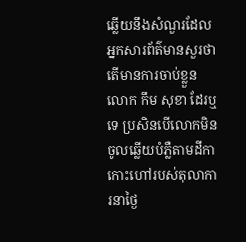ឆ្លើយនឹងសំណួរដែលអ្នកសារព័ត៌មានសួរថា តើមានការចាប់ខ្លួនលោក កឹម សុខា ដែរឬទេ ប្រសិនបើលោកមិនចូលឆ្លើយបំភ្លឺតាមដីកាកោះហៅរបស់តុលាការនាថ្ងៃ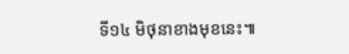ទី១៤ មិថុនាខាងមុខនេះ៕